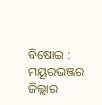ବିଷୋଇ : ମୟୂରଭଞ୍ଜର ଜିଲ୍ଲାର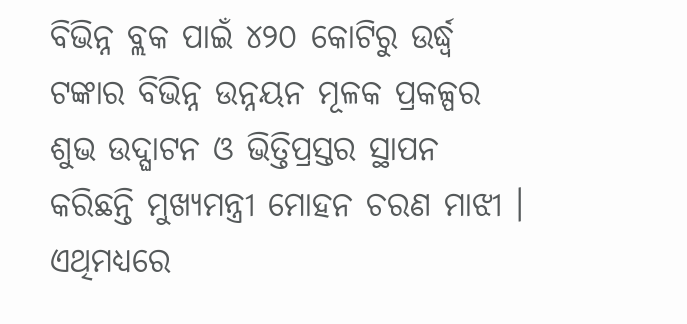ବିଭିନ୍ନ ବ୍ଲକ ପାଇଁ ୪୨୦ କୋଟିରୁ ଉର୍ଦ୍ଧ୍ୱ ଟଙ୍କାର ବିଭିନ୍ନ ଉନ୍ନୟନ ମୂଳକ ପ୍ରକଳ୍ପର ଶୁଭ ଉଦ୍ଘାଟନ ଓ ଭିତ୍ତିପ୍ରସ୍ତର ସ୍ଥାପନ କରିଛନ୍ତି ମୁଖ୍ୟମନ୍ତ୍ରୀ ମୋହନ ଚରଣ ମାଝୀ । ଏଥିମଧ୍ୟରେ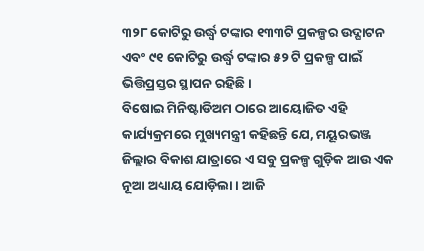୩୨୮ କୋଟିରୁ ଉର୍ଦ୍ଧ୍ୱ ଟଙ୍କାର ୧୩୩ଟି ପ୍ରକଳ୍ପର ଉଦ୍ଘାଟନ ଏବଂ ୯୧ କୋଟିରୁ ଉର୍ଦ୍ଧ୍ୱ ଟଙ୍କାର ୫୨ ଟି ପ୍ରକଳ୍ପ ପାଇଁ ଭିତ୍ତିପ୍ରସ୍ତର ସ୍ଥାପନ ରହିଛି ।
ବିଷୋଇ ମିନିଷ୍ଟାଡିଅମ ଠାରେ ଆୟୋଜିତ ଏହି କାର୍ଯ୍ୟକ୍ରମରେ ମୁଖ୍ୟମନ୍ତ୍ରୀ କହିଛନ୍ତି ଯେ, ମୟୂରଭଞ୍ଜ ଜିଲ୍ଲାର ବିକାଶ ଯାତ୍ରାରେ ଏ ସବୁ ପ୍ରକଳ୍ପ ଗୁଡ଼ିକ ଆଉ ଏକ ନୂଆ ଅଧ୍ୟାୟ ଯୋଡ଼ିଲା । ଆଜି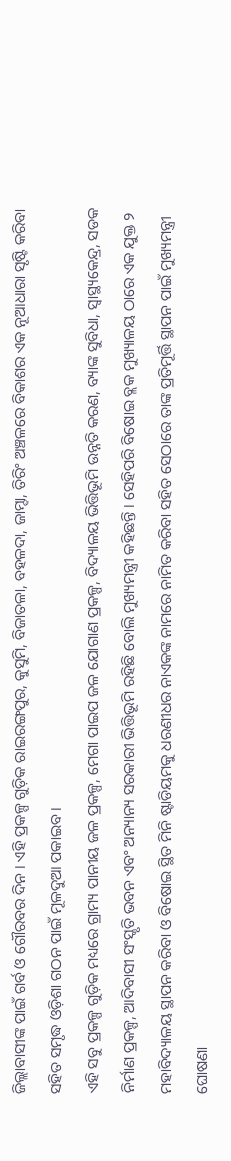ଜିଲ୍ଲାବାସୀଙ୍କ ପାଇଁ ଗର୍ବ ଓ ଗୌରବର ଦିନ । ଏହି ପ୍ରକଳ୍ପ ଗୁଡ଼ିକ ରାଇରଙ୍ଗପୁର, କୁସୁମି, ବିଜାତଳା, ବହଳଦା, ଜାମ୍ଦା, ତିରିଂ ଅଞ୍ଚଳରେ ବିକାଶର ଏକ ନୂଆଧାରା ସୃଷ୍ଟି କରିବା ସହିତ ସମୃଦ୍ଧ ଓଡ଼ିଶା ଗଠନ ପାଇଁ ମୂଳଦୁଆ ପକାଇବ ।
ଏହି ସବୁ ପ୍ରକଳ୍ପ ଗୁଡ଼ିକ ମଧ୍ୟରେ ଗ୍ରାମ୍ୟ ପାନୀୟ ଜଳ ପ୍ରକଳ୍ପ, ମେଗା ପାଇପ ଜଳ ଯୋଗାଣ ପ୍ରକଳ୍ପ, ବିଦ୍ୟାଳୟ ଭିତ୍ତିଭୂମି ଉନ୍ନତି କରଣ, ବ୍ୟାଙ୍କ ସୁବିଧା, ସ୍ୱାସ୍ଥ୍ୟକେନ୍ଦ୍ର, ସଡକ ନିର୍ମାଣ ପ୍ରକଳ୍ପ, ଆଦିବାସୀ ସଂସ୍କୃତି ଭବନ ଏବଂ ଅନ୍ୟାନ୍ୟ ସରକାରୀ ଭିତ୍ତିଭୂମି ରହିଛି ବୋଲି ମୁଖ୍ୟମନ୍ତ୍ରୀ କହିଛନ୍ତି । ସେହିପରି ବିଷୋଇ ବ୍ଲକ ମୁଖ୍ୟାଳୟ ଠାରେ ଏକ ଯୁକ୍ତ ୨ ମହାବିଦ୍ୟାଳୟ ସ୍ଥାପନ କରିବା ଓ ବିଷୋଇ ସ୍ଥିତ ମିନି ଷ୍ଟାଡିୟମକୁ ଧରଣୀଧର ନାଏକଙ୍କ ନାମରେ ନାମିତ କରିବା ସହିତ ସେଠାରେ ତାଙ୍କ ପ୍ରତିମୂର୍ତ୍ତି ସ୍ଥାପନ ପାଇଁ ମୁଖ୍ୟମନ୍ତ୍ରୀ ଘୋଷଣା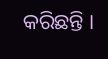କରିଛନ୍ତି ।